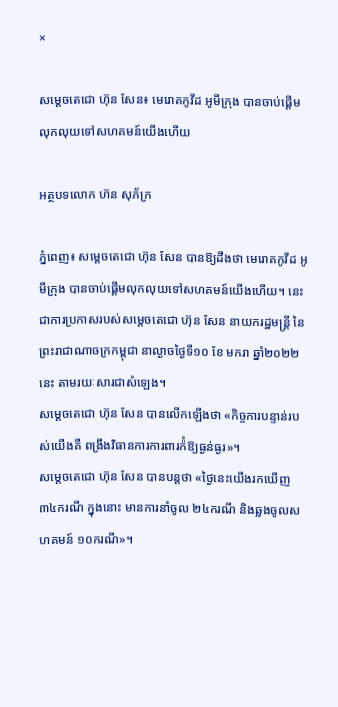×

សម្តេចតេជោ ហ៊ុន សែន៖ មេរោគកូវីដ អូមីក្រុង បានចាប់ផ្តើមលុកលុយទៅសហគមន៍យើងហើយ

អត្ថបទលោក ហ៊ន សុភ័ក្រ

ភ្នំពេញ៖ សម្តេចតេជោ ហ៊ុន សែន បានឱ្យដឹងថា មេរោគកូវីដ អូមីក្រុង បានចាប់ផ្តើមលុកលុយទៅសហគមន៍យើងហើយ។ នេះជាការប្រកាសរបស់សម្តេចតេជោ ហ៊ុន សែន នាយករដ្ឋមន្រ្តី នៃព្រះរាជាណាចក្រកម្ពុជា នាល្ងាចថ្ងៃទី១០ ខែ មករា ឆ្នាំ២០២២នេះ តាមរយៈសារជាសំឡេង។
សម្តេចតេជោ ហ៊ុន សែន បានលើកឡើងថា «កិច្ចការបន្ទាន់របស់យើងគឺ ពង្រឹងវិធានការការពារក៉ំឱ្យធ្ងន់ធ្ងរ»។
សម្តេចតេជោ ហ៊ុន សែន បានបន្តថា «ថ្ងៃនេះយើងរកឃើញ ៣៤ករណី ក្នុងនោះ មានការនាំចូល ២៤ករណី និងឆ្លងចូលសហគមន៍ ១០ករណី»។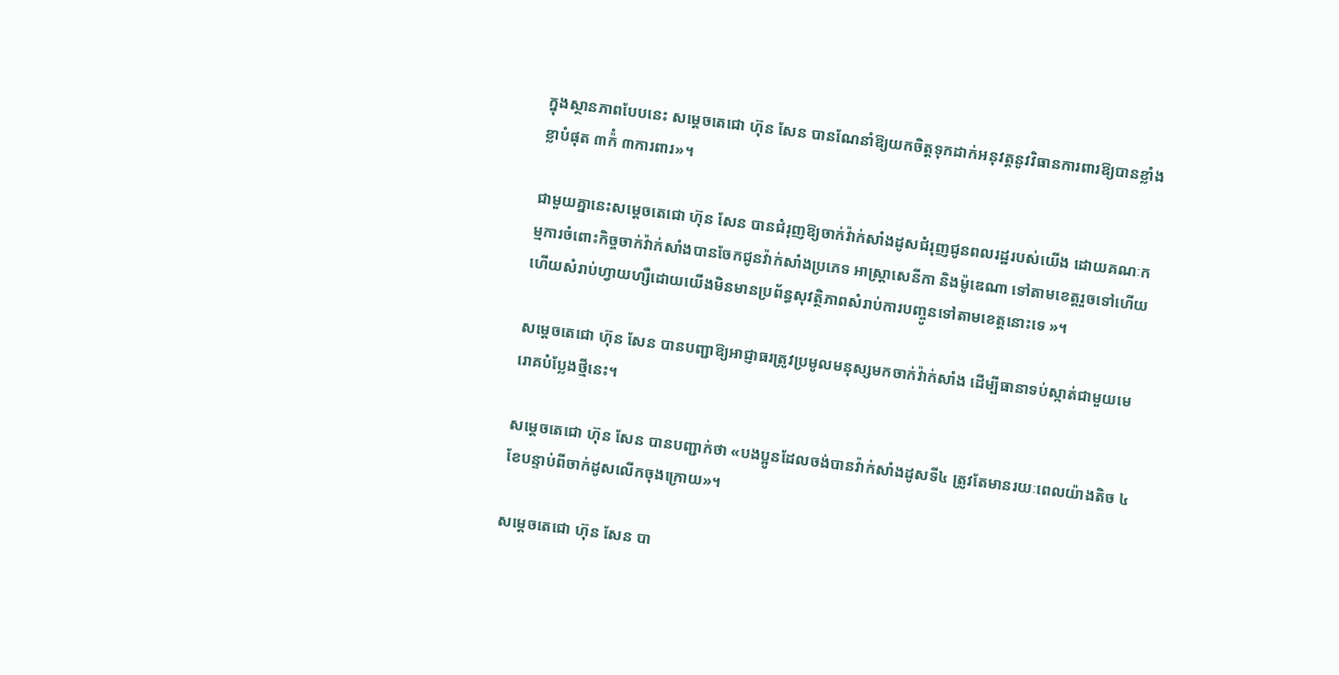ក្នុងស្ថានភាពបែបនេះ សម្តេចតេជោ ហ៊ុន សែន បានណែនាំឱ្យយកចិត្តទុកដាក់អនុវត្តនូវវិធានការពារឱ្យបានខ្លាំងខ្លាបំផុត ៣ក៉ំ ៣ការពារ»។

ជាមួយគ្នានេះសម្តេចតេជោ ហ៊ុន សែន បានជំរុញឱ្យចាក់វ៉ាក់សាំងដូសជំរុញជូនពលរដ្ឋរបស់យើង ដោយគណៈកម្មការចំពោះកិច្ចចាក់វ៉ាក់សាំងបានចែកជូនវ៉ាក់សាំងប្រភេទ អាស្ត្រាសេនីកា និងម៉ូឌេណា ទៅតាមខេត្តរួចទៅហើយ ហើយសំរាប់ហ្វាយហ្សឺដោយយើងមិនមានប្រព័ន្ធសុវត្ថិភាពសំរាប់ការបញ្ចូនទៅតាមខេត្តនោះទេ »។

សម្តេចតេជោ ហ៊ុន សែន បានបញ្ជាឱ្យអាជ្ញាធរត្រូវប្រមូលមនុស្សមកចាក់វ៉ាក់សាំង ដើម្បីធានាទប់ស្កាត់ជាមួយមេរោគបំប្លែងថ្មីនេះ។

សម្តេចតេជោ ហ៊ុន សែន បានបញ្ជាក់ថា «បងប្អូនដែលចង់បានវ៉ាក់សាំងដូសទី៤ ត្រូវតែមានរយៈពេលយ៉ាងតិច ៤ខែបន្ទាប់ពីចាក់ដូសលើកចុងក្រោយ»។

សម្តេចតេជោ ហ៊ុន សែន បា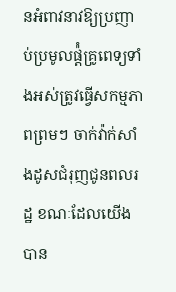នអំពាវនាវឱ្យប្រញាប់ប្រមូលផ្ត៉ំគ្រូពេទ្យទាំងអស់ត្រូវធ្វើសកម្មភាពព្រមៗ ចាក់វ៉ាក់សាំងដូសជំរុញជូនពលរដ្ឋ ខណៈដែលយើងបាន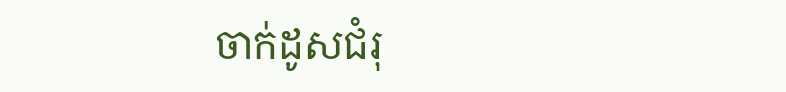ចាក់ដូសជំរុ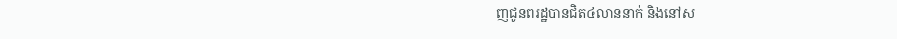ញជូនពរដ្ឋបានជិត៤លាននាក់ និងនៅស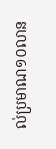ល់ប្រមាណ១០លាន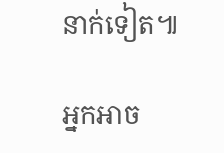នាក់ទៀត៕

អ្នកអាច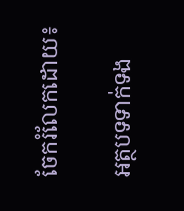ចែករំលែកដោយ៖

អត្ថបទទាក់ទង